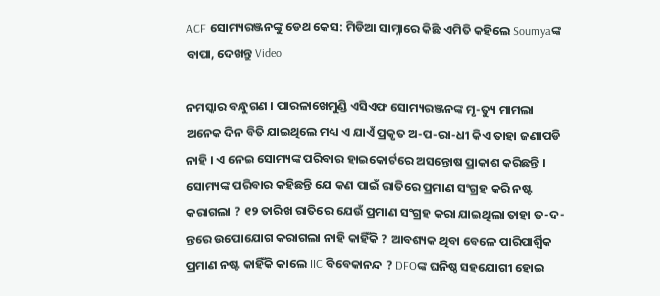ACF ସୋମ୍ୟରଞ୍ଜନଙ୍କୁ ଡେଥ କେସ: ମିଡିଆ ସାମ୍ନାରେ କିଛି ଏମିତି କହିଲେ Soumyaଙ୍କ ବାପା, ଦେଖନ୍ତୁ Video

ନମସ୍କାର ବନ୍ଧୁଗଣ । ପାରଳାଖେମୁଣ୍ଡି ଏସିଏଫ ସୋମ୍ୟରଞ୍ଜନଙ୍କ ମୃ-ତ୍ୟୁ ମାମଲା ଅନେକ ଦିନ ବିତି ଯାଇଥିଲେ ମଧ୍ୟ ଏ ଯାଏଁ ପ୍ରକୃତ ଅ-ପ-ରା-ଧୀ କିଏ ତାହା ଜଣାପଡି ନାହି । ଏ ନେଇ ସୋମ୍ୟଙ୍କ ପରିବାର ହାଇକୋର୍ଟରେ ଅସନ୍ତୋଷ ପ୍ରାକାଶ କରିଛନ୍ତି । ସୋମ୍ୟଙ୍କ ପରିବାର କହିଛନ୍ତି ଯେ କଣ ପାଇଁ ରାତିରେ ପ୍ରମାଣ ସଂଗ୍ରହ କରି ନଷ୍ଟ କରାଗଲା ? ୧୨ ତାରିଖ ରାତିରେ ଯେଉଁ ପ୍ରମାଣ ସଂଗ୍ରହ କରା ଯାଇଥିଲା ତାହା ତ-ଦ-ନ୍ତରେ ଉପୋଯୋଗ କରାଗଲା ନାହି କାହିଁକି ? ଆବଶ୍ୟକ ଥିବା ବେଳେ ପାରିପାର୍ଶ୍ଵିକ ପ୍ରମାଣ ନଷ୍ଟ କାହିଁକି କାଲେ IIC ବିବେକାନନ୍ଦ ? DFOଙ୍କ ଘନିଷ୍ଠ ସହଯୋଗୀ ହୋଇ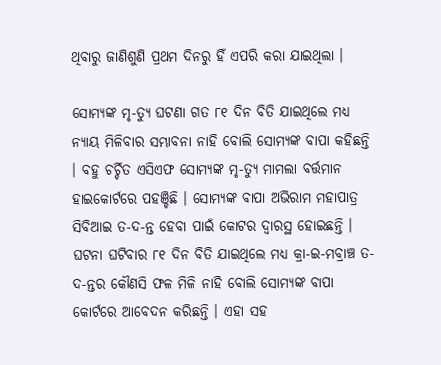ଥିବାରୁ ଜାଣିଶୁଣି ପ୍ରଥମ ଦିନରୁ ହିଁ ଏପରି କରା ଯାଇଥିଲା ।

ସୋମ୍ୟଙ୍କ ମୃ-ତ୍ୟୁ ଘଟଣା ଗତ ୮୧ ଦିନ ବିତି ଯାଇଥିଲେ ମଧ୍ୟ ନ୍ୟାୟ ମିଳିବାର ସମ୍ଭାବନା ନାହି ବୋଲି ସୋମ୍ୟଙ୍କ ବାପା କହିଛନ୍ତି । ବହୁ ଚର୍ଚ୍ଚିତ ଏସିଏଫ ସୋମ୍ୟଙ୍କ ମୃ-ତ୍ୟୁ ମାମଲା ବର୍ତ୍ତମାନ ହାଇକୋର୍ଟରେ ପହଞ୍ଚିଛି । ସୋମ୍ୟଙ୍କ ବାପା ଅଭିରାମ ମହାପାତ୍ର ସିବିଆଇ ତ-ଦ-ନ୍ତ ହେବା ପାଇଁ କୋଟର ଦ୍ଵାରସ୍ଥ ହୋଇଛନ୍ତି । ଘଟନା ଘଟିବାର ୮୧ ଦିନ ବିତି ଯାଇଥିଲେ ମଧ୍ୟ କ୍ରା-ଇ-ମବ୍ରାଞ୍ଚ ତ-ଦ-ନ୍ତର କୌଣସି ଫଳ ମିଳି ନାହି ବୋଲି ସୋମ୍ୟଙ୍କ ବାପା କୋର୍ଟରେ ଆବେଦନ କରିଛନ୍ତି । ଏହା ସହ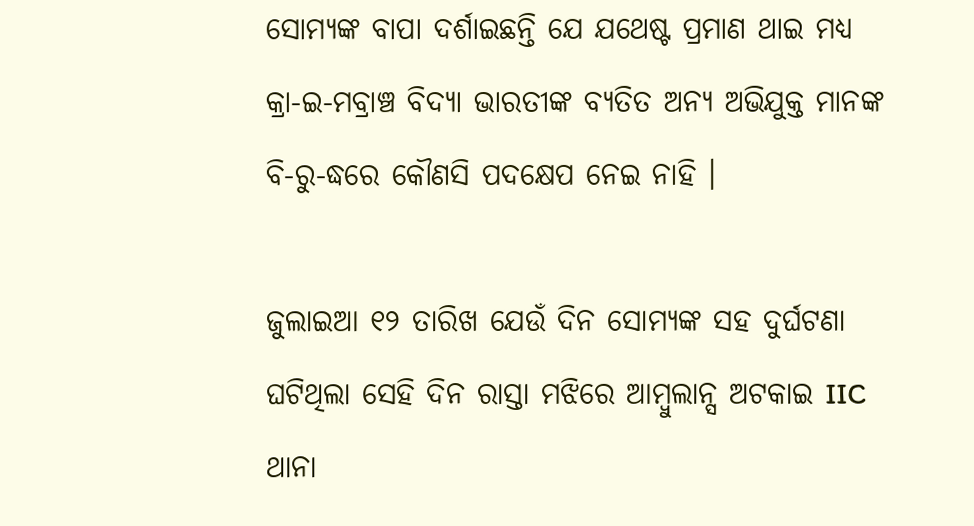ସୋମ୍ୟଙ୍କ ବାପା ଦର୍ଶାଇଛନ୍ତି ଯେ ଯଥେଷ୍ଟ ପ୍ରମାଣ ଥାଇ ମଧ୍ୟ କ୍ରା-ଇ-ମବ୍ରାଞ୍ଚ ବିଦ୍ୟା ଭାରତୀଙ୍କ ବ୍ୟତିତ ଅନ୍ୟ ଅଭିଯୁକ୍ତ ମାନଙ୍କ ବି-ରୁ-ଦ୍ଧରେ କୌଣସି ପଦକ୍ଷେପ ନେଇ ନାହି ।

ଜୁଲାଇଆ ୧୨ ତାରିଖ ଯେଉଁ ଦିନ ସୋମ୍ୟଙ୍କ ସହ ଦୁର୍ଘଟଣା ଘଟିଥିଲା ସେହି ଦିନ ରାସ୍ତା ମଝିରେ ଆମ୍ବୁଲାନ୍ସ ଅଟକାଇ IIC ଥାନା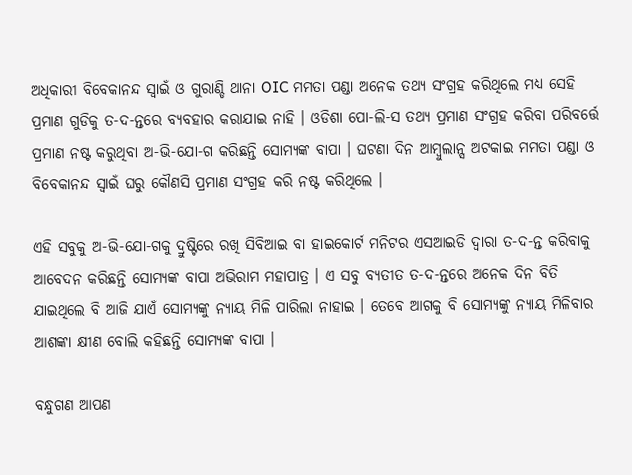ଅଧିକାରୀ ବିବେକାନନ୍ଦ ସ୍ଵାଇଁ ଓ ଗୁରାଣ୍ଡି ଥାନା OIC ମମତା ପଣ୍ଡା ଅନେକ ତଥ୍ୟ ସଂଗ୍ରହ କରିଥିଲେ ମଧ୍ୟ ସେହି ପ୍ରମାଣ ଗୁଡିକୁ ତ-ଦ-ନ୍ତରେ ବ୍ୟବହାର କରାଯାଇ ନାହି । ଓଡିଶା ପୋ-ଲି-ସ ତଥ୍ୟ ପ୍ରମାଣ ସଂଗ୍ରହ କରିବା ପରିବର୍ତ୍ତେ ପ୍ରମାଣ ନଷ୍ଟ କରୁଥିବା ଅ-ଭି-ଯୋ-ଗ କରିଛନ୍ତି ସୋମ୍ୟଙ୍କ ବାପା । ଘଟଣା ଦିନ ଆମ୍ବୁଲାନ୍ସ ଅଟକାଇ ମମତା ପଣ୍ଡା ଓ ବିବେକାନନ୍ଦ ସ୍ଵାଇଁ ଘରୁ କୌଣସି ପ୍ରମାଣ ସଂଗ୍ରହ କରି ନଷ୍ଟ କରିଥିଲେ ।

ଏହି ସବୁକୁ ଅ-ଭି-ଯୋ-ଗକୁ ଦ୍ରୁଷ୍ଟିରେ ରଖି ସିବିଆଇ ବା ହାଇକୋର୍ଟ ମନିଟର ଏସଆଇଡି ଦ୍ଵାରା ତ-ଦ-ନ୍ତ କରିବାକୁ ଆବେଦନ କରିଛନ୍ତି ସୋମ୍ୟଙ୍କ ବାପା ଅଭିରାମ ମହାପାତ୍ର । ଏ ସବୁ ବ୍ଯତୀତ ତ-ଦ-ନ୍ତରେ ଅନେକ ଦିନ ବିତି ଯାଇଥିଲେ ବି ଆଜି ଯାଏଁ ସୋମ୍ୟଙ୍କୁ ନ୍ୟାୟ ମିଳି ପାରିଲା ନାହାଇ । ତେବେ ଆଗକୁ ବି ସୋମ୍ୟଙ୍କୁ ନ୍ୟାୟ ମିଳିବାର ଆଶଙ୍କା କ୍ଷୀଣ ବୋଲି କହିଛନ୍ତି ସୋମ୍ୟଙ୍କ ବାପା ।

ବନ୍ଧୁଗଣ ଆପଣ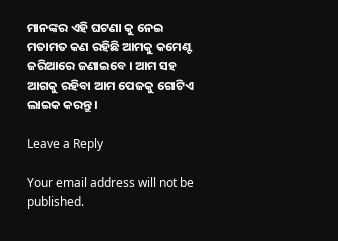ମାନଙ୍କର ଏହି ଘଟଣା କୁ ନେଇ ମତାମତ କଣ ରହିଛି ଆମକୁ କମେଣ୍ଟ ଜରିଆରେ ଜଣାଇବେ । ଆମ ସହ ଆଗକୁ ରହିବା ଆମ ପେଜକୁ ଗୋଟିଏ ଲାଇକ କରନ୍ତୁ ।

Leave a Reply

Your email address will not be published.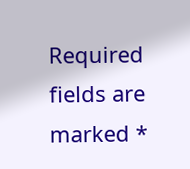Required fields are marked *